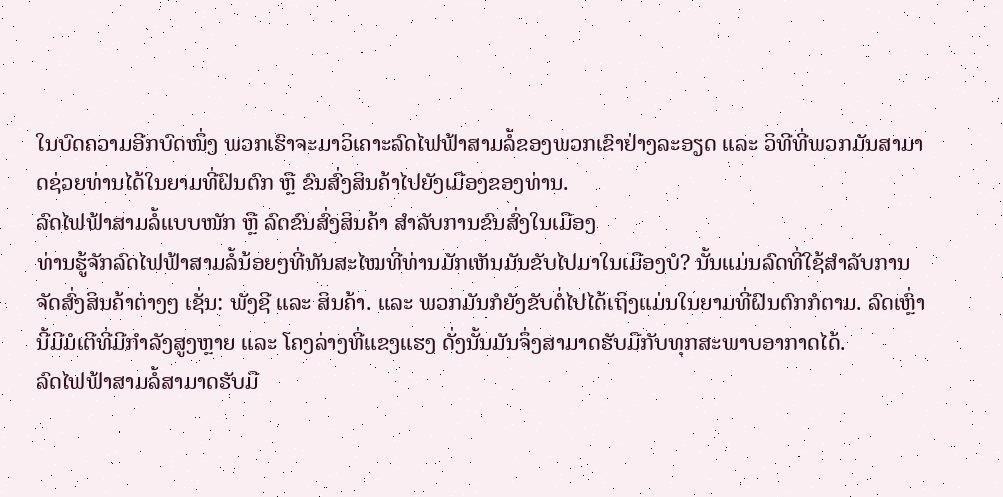ໃນບົດຄວາມອີກບົດໜຶ່ງ ພວກເຮົາຈະມາວິເຄາະລົດໄຟຟ້າສາມລໍ້ຂອງພວກເຂົາຢ່າງລະອຽດ ແລະ ວິທີທີ່ພວກມັນສາມາດຊ່ວຍທ່ານໄດ້ໃນຍາມທີ່ຝົນຕົກ ຫຼື ຂົນສົ່ງສິນຄ້າໄປຍັງເມືອງຂອງທ່ານ.
ລົດໄຟຟ້າສາມລໍ້ແບບໜັກ ຫຼື ລົດຂົນສົ່ງສິນຄ້າ ສຳລັບການຂົນສົ່ງໃນເມືອງ
ທ່ານຮູ້ຈັກລົດໄຟຟ້າສາມລໍ້ນ້ອຍໆທີ່ທັນສະໄໝທີ່ທ່ານມັກເຫັນມັນຂັບໄປມາໃນເມືອງບໍ? ນັ້ນແມ່ນລົດທີ່ໃຊ້ສຳລັບການຈັດສົ່ງສິນຄ້າຕ່າງໆ ເຊັ່ນ: ພັງຊີ ແລະ ສິນຄ້າ. ແລະ ພວກມັນກໍຍັງຂັບຕໍ່ໄປໄດ້ເຖິງແມ່ນໃນຍາມທີ່ຝົນຕົກກໍຕາມ. ລົດເຫຼົ່ານີ້ມີມໍເຕີທີ່ມີກຳລັງສູງຫຼາຍ ແລະ ໂຄງລ່າງທີ່ແຂງແຮງ ດັ່ງນັ້ນມັນຈຶ່ງສາມາດຮັບມືກັບທຸກສະພາບອາກາດໄດ້.
ລົດໄຟຟ້າສາມລໍ້ສາມາດຮັບມື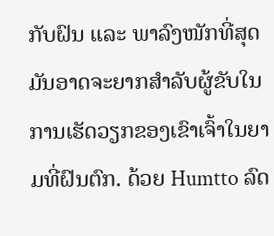ກັບຝົນ ແລະ ພາລົງໜັກທີ່ສຸດ
ມັນອາດຈະຍາກສຳລັບຜູ້ຂັບໃນການເຮັດວຽກຂອງເຂົາເຈົ້າໃນຍາມທີ່ຝົນຕົກ. ດ້ວຍ Humtto ລົດ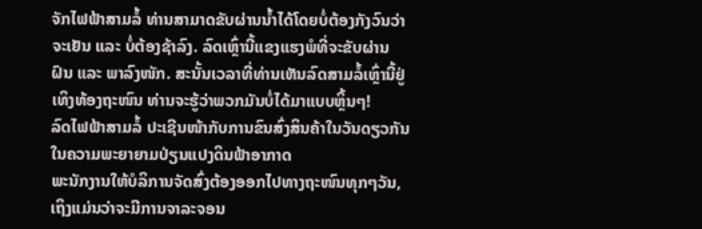ຈັກໄຟຟ້າສາມລໍ້ ທ່ານສາມາດຂັບຜ່ານນ້ຳໄດ້ໂດຍບໍ່ຕ້ອງກັງວົນວ່າຈະເຢັນ ແລະ ບໍ່ຕ້ອງຊ້າລົງ. ລົດເຫຼົ່ານີ້ແຂງແຮງພໍທີ່ຈະຂັບຜ່ານຝົນ ແລະ ພາລົງໜັກ. ສະນັ້ນເວລາທີ່ທ່ານເຫັນລົດສາມລໍ້ເຫຼົ່ານີ້ຢູ່ເທິງທ້ອງຖະໜົນ ທ່ານຈະຮູ້ວ່າພວກມັນບໍ່ໄດ້ມາແບບຫຼິ້ນໆ!
ລົດໄຟຟ້າສາມລໍ້ ປະເຊີນໜ້າກັບການຂົນສົ່ງສິນຄ້າໃນວັນດຽວກັນ ໃນຄວາມພະຍາຍາມປ່ຽນແປງດິນຟ້າອາກາດ
ພະນັກງານໃຫ້ບໍລິການຈັດສົ່ງຕ້ອງອອກໄປທາງຖະໜົນທຸກໆວັນ, ເຖິງແມ່ນວ່າຈະມີການຈາລະຈອນ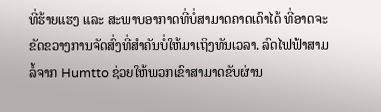ທີ່ຮ້າຍແຮງ ແລະ ສະພາບອາກາດທີ່ບໍ່ສາມາດຄາດເດົາໄດ້ ທີ່ອາດຈະຂັດຂວາງການຈັດສົ່ງທີ່ສຳຄັນບໍ່ໃຫ້ມາເຖິງທັນເວລາ. ລົດໄຟຟ້າສາມລໍ້ຈາກ Humtto ຊ່ວຍໃຫ້ພວກເຂົາສາມາດຂັບຜ່ານ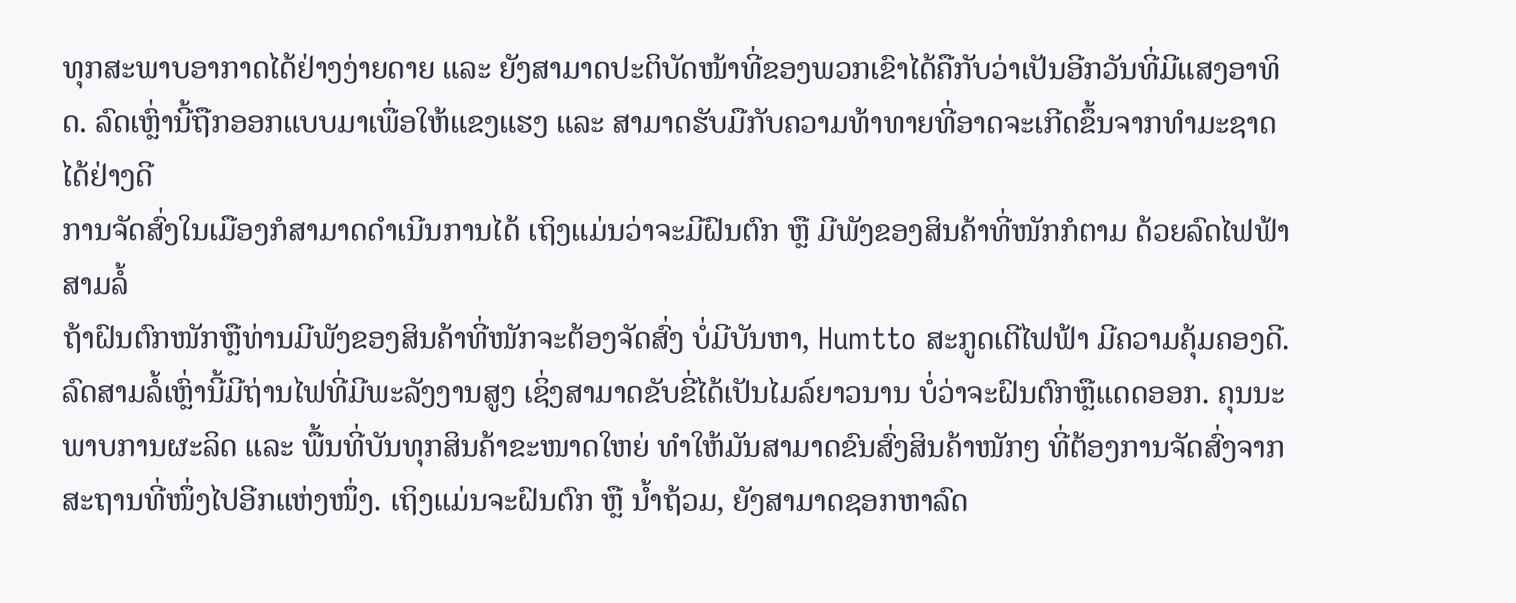ທຸກສະພາບອາກາດໄດ້ຢ່າງງ່າຍດາຍ ແລະ ຍັງສາມາດປະຕິບັດໜ້າທີ່ຂອງພວກເຂົາໄດ້ຄືກັບວ່າເປັນອີກວັນທີ່ມີແສງອາທິດ. ລົດເຫຼົ່ານີ້ຖືກອອກແບບມາເພື່ອໃຫ້ແຂງແຮງ ແລະ ສາມາດຮັບມືກັບຄວາມທ້າທາຍທີ່ອາດຈະເກີດຂຶ້ນຈາກທຳມະຊາດໄດ້ຢ່າງດີ
ການຈັດສົ່ງໃນເມືອງກໍສາມາດດຳເນີນການໄດ້ ເຖິງແມ່ນວ່າຈະມີຝົນຕົກ ຫຼື ມີພັງຂອງສິນຄ້າທີ່ໜັກກໍຕາມ ດ້ວຍລົດໄຟຟ້າສາມລໍ້
ຖ້າຝົນຕົກໜັກຫຼືທ່ານມີພັງຂອງສິນຄ້າທີ່ໜັກຈະຕ້ອງຈັດສົ່ງ ບໍ່ມີບັນຫາ, Humtto ສະກູດເຕີໄຟຟ້າ ມີຄວາມຄຸ້ມຄອງດີ. ລົດສາມລໍ້ເຫຼົ່ານີ້ມີຖ່ານໄຟທີ່ມີພະລັງງານສູງ ເຊິ່ງສາມາດຂັບຂີ່ໄດ້ເປັນໄມລ໌ຍາວນານ ບໍ່ວ່າຈະຝົນຕົກຫຼືແດດອອກ. ຄຸນນະພາບການຜະລິດ ແລະ ພື້ນທີ່ບັນທຸກສິນຄ້າຂະໜາດໃຫຍ່ ທຳໃຫ້ມັນສາມາດຂົນສົ່ງສິນຄ້າໜັກໆ ທີ່ຕ້ອງການຈັດສົ່ງຈາກສະຖານທີ່ໜຶ່ງໄປອີກແຫ່ງໜຶ່ງ. ເຖິງແມ່ນຈະຝົນຕົກ ຫຼື ນ້ຳຖ້ວມ, ຍັງສາມາດຊອກຫາລົດ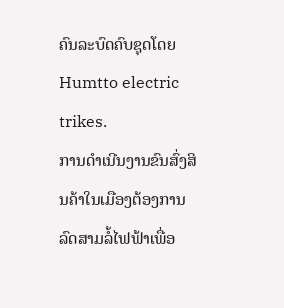ຄົນລະບົດຄົບຊຸດໂດຍ Humtto electric trikes.
ການດຳເນີນງານຂົນສົ່ງສິນຄ້າໃນເມືອງຕ້ອງການລົດສາມລໍ້ໄຟຟ້າເພື່ອ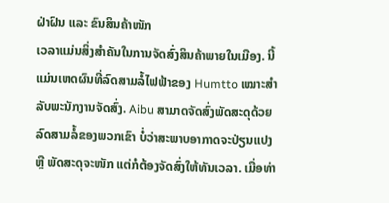ຝ່າຝົນ ແລະ ຂົນສິນຄ້າໜັກ
ເວລາແມ່ນສິ່ງສຳຄັນໃນການຈັດສົ່ງສິນຄ້າພາຍໃນເມືອງ. ນີ້ແມ່ນເຫດຜົນທີ່ລົດສາມລໍ້ໄຟຟ້າຂອງ Humtto ເໝາະສຳລັບພະນັກງານຈັດສົ່ງ. Aibu ສາມາດຈັດສົ່ງພັດສະດຸດ້ວຍລົດສາມລໍ້ຂອງພວກເຂົາ ບໍ່ວ່າສະພາບອາກາດຈະປ່ຽນແປງ ຫຼື ພັດສະດຸຈະໜັກ ແຕ່ກໍຕ້ອງຈັດສົ່ງໃຫ້ທັນເວລາ. ເມື່ອທ່າ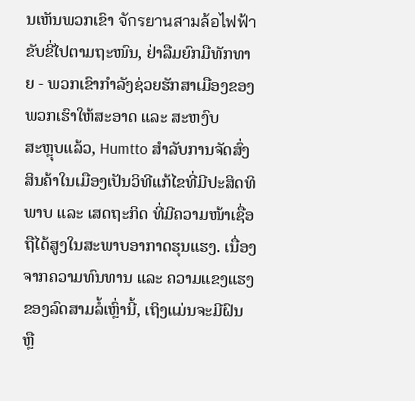ນເຫັນພວກເຂົາ จักรยานสามล้อไฟฟ้า ຂັບຂີ່ໄປຕາມຖະໜົນ, ຢ່າລືມຍົກມືທັກທາຍ - ພວກເຂົາກຳລັງຊ່ວຍຮັກສາເມືອງຂອງພວກເຮົາໃຫ້ສະອາດ ແລະ ສະຫງົບ
ສະຫຼຸບແລ້ວ, Humtto ສຳລັບການຈັດສົ່ງສິນຄ້າໃນເມືອງເປັນວິທີແກ້ໄຂທີ່ມີປະສິດທິພາບ ແລະ ເສດຖະກິດ ທີ່ມີຄວາມໜ້າເຊື່ອຖືໄດ້ສູງໃນສະພາບອາກາດຮຸນແຮງ. ເນື່ອງຈາກຄວາມທົນທານ ແລະ ຄວາມແຂງແຮງຂອງລົດສາມລໍ້ເຫຼົ່ານີ້, ເຖິງແມ່ນຈະມີຝົນ ຫຼື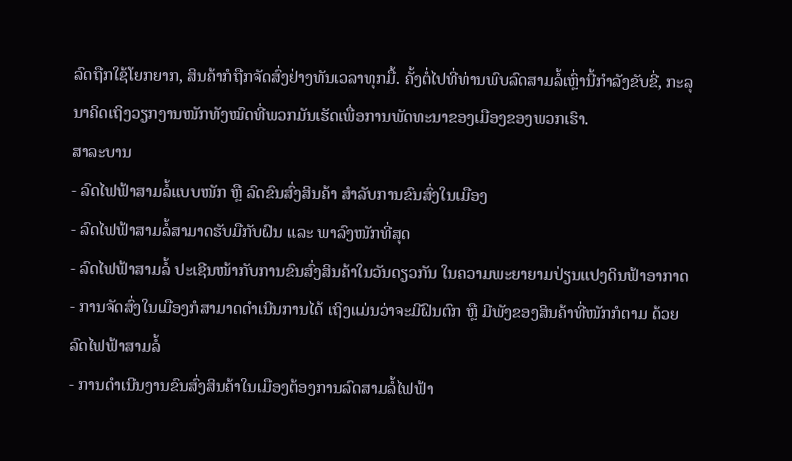ລົດຖືກໃຊ້ໂຍກຍາກ, ສິນຄ້າກໍຖືກຈັດສົ່ງຢ່າງທັນເວລາທຸກມື້. ຄັ້ງຕໍ່ໄປທີ່ທ່ານພົບລົດສາມລໍ້ເຫຼົ່ານີ້ກຳລັງຂັບຂີ່, ກະລຸນາຄິດເຖິງວຽກງານໜັກທັງໝົດທີ່ພວກມັນເຮັດເພື່ອການພັດທະນາຂອງເມືອງຂອງພວກເຮົາ.
ສາລະບານ
- ລົດໄຟຟ້າສາມລໍ້ແບບໜັກ ຫຼື ລົດຂົນສົ່ງສິນຄ້າ ສຳລັບການຂົນສົ່ງໃນເມືອງ
- ລົດໄຟຟ້າສາມລໍ້ສາມາດຮັບມືກັບຝົນ ແລະ ພາລົງໜັກທີ່ສຸດ
- ລົດໄຟຟ້າສາມລໍ້ ປະເຊີນໜ້າກັບການຂົນສົ່ງສິນຄ້າໃນວັນດຽວກັນ ໃນຄວາມພະຍາຍາມປ່ຽນແປງດິນຟ້າອາກາດ
- ການຈັດສົ່ງໃນເມືອງກໍສາມາດດຳເນີນການໄດ້ ເຖິງແມ່ນວ່າຈະມີຝົນຕົກ ຫຼື ມີພັງຂອງສິນຄ້າທີ່ໜັກກໍຕາມ ດ້ວຍລົດໄຟຟ້າສາມລໍ້
- ການດຳເນີນງານຂົນສົ່ງສິນຄ້າໃນເມືອງຕ້ອງການລົດສາມລໍ້ໄຟຟ້າ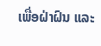ເພື່ອຝ່າຝົນ ແລະ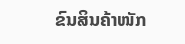ຂົນສິນຄ້າໜັກ